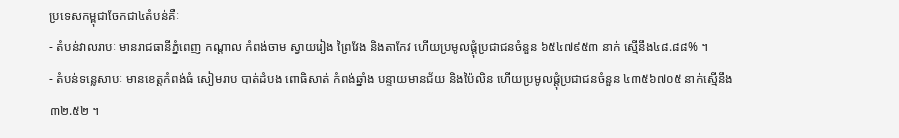ប្រទេសកម្ពុជាចែកជា៤តំបន់គឺៈ
- តំបន់វាលរាបៈ មានរាជធានីភ្នំពេញ កណ្តាល កំពង់ចាម ស្វាយរៀង ព្រៃវែង និងតាកែវ ហើយប្រមូលផ្តុំប្រជាជនចំនួន ៦៥៤៧៩៥៣ នាក់ ស្មើនឹង៤៨.៨៨% ។
- តំបន់ទន្លេសាបៈ មានខេត្តកំពង់ធំ សៀមរាប បាត់ដំបង ពោធិសាត់ កំពង់ឆ្នាំង បន្ទាយមានជ័យ និងប៉ៃលិន ហើយប្រមូលផ្តុំប្រជាជនចំនួន ៤៣៥៦៧០៥ នាក់ស្មើនឹង ៣២.៥២ ។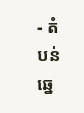- តំបន់ឆ្នេ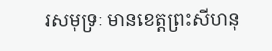រសមុទ្រៈ មានខេត្តព្រះសីហនុ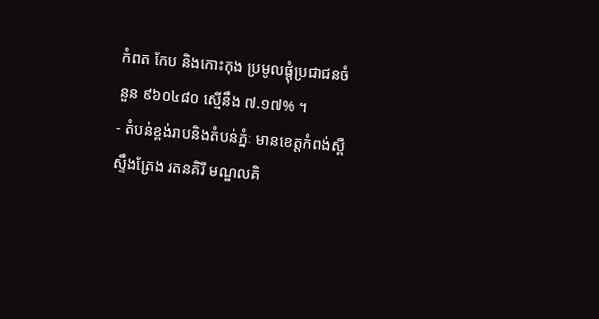កំពត កែប និងកោះកុង ប្រមូលផ្តុំប្រជាជនចំនួន ៩៦០៤៨០ ស្មើនឹង ៧.១៧% ។
- តំបន់ខ្ពង់រាបនិងតំបន់ភ្នំៈ មានខេត្តកំពង់ស្ពឺ ស្ទឹងត្រែង រតនគិរី មណ្ឌលគិ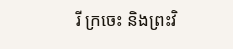រី ក្រចេះ និងព្រះវិ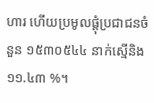ហារ ហើយប្រមូលផ្តុំប្រជាជនចំនួន ១៥៣០៥៤៤ នាក់ស្មើនិង ១១.៤៣ %។